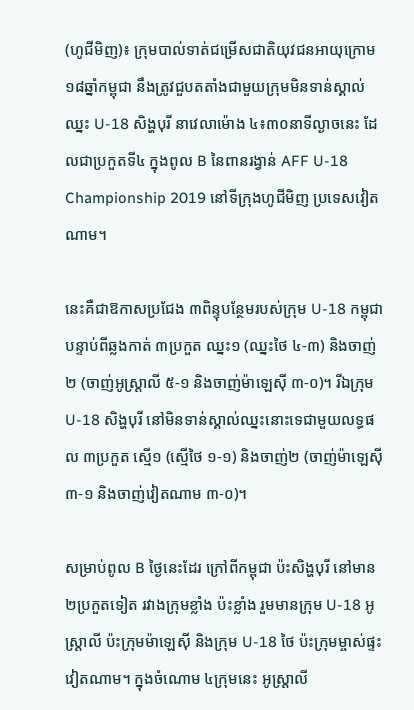(ហូជីមិញ)៖ ក្រុមបាល់ទាត់ជម្រើសជាតិយុវជនអាយុក្រោម ១៨ឆ្នាំកម្ពុជា នឹងត្រូវជួបតតាំងជាមួយក្រុមមិនទាន់ស្គាល់ឈ្នះ U-18 សិង្ហបុរី នាវេលាម៉ោង ៤៖៣០នាទីល្ងាចនេះ ដែលជាប្រកួតទី៤ ក្នុងពូល B នៃពានរង្វាន់ AFF U-18 Championship 2019 នៅទីក្រុងហូជីមិញ ប្រទេសវៀតណាម។

នេះគឺជាឱកាសប្រជែង ៣ពិន្ទុបន្ថែមរបស់ក្រុម U-18 កម្ពុជា បន្ទាប់ពីឆ្លងកាត់ ៣ប្រកួត ឈ្នះ១ (ឈ្នះថៃ ៤-៣) និងចាញ់២ (ចាញ់អូស្ដ្រាលី ៥-១ និងចាញ់ម៉ាឡេស៊ី ៣-០)។ រីឯក្រុម U-18 សិង្ហបុរី នៅមិនទាន់ស្គាល់ឈ្នះនោះទេជាមួយលទ្ធផល ៣ប្រកួត ស្មើ១ (ស្មើថៃ ១-១) និងចាញ់២ (ចាញ់ម៉ាឡេស៊ី ៣-១ និងចាញ់វៀតណាម ៣-០)។

សម្រាប់ពូល B ថ្ងៃនេះដែរ ក្រៅពីកម្ពុជា ប៉ះសិង្ហបុរី នៅមាន ២ប្រកួតទៀត រវាងក្រុមខ្លាំង ប៉ះខ្លាំង រួមមានក្រុម U-18 អូស្ដ្រាលី ប៉ះក្រុមម៉ាឡេស៊ី និងក្រុម U-18 ថៃ ប៉ះក្រុមម្ចាស់ផ្ទះវៀតណាម។ ក្នុងចំណោម ៤ក្រុមនេះ អូស្ដ្រាលី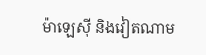ម៉ាឡេស៊ី និងវៀតណាម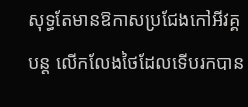សុទ្ធតែមានឱកាសប្រជែងកៅអីវគ្គបន្ដ លើកលែងថៃដែលទើបរកបាន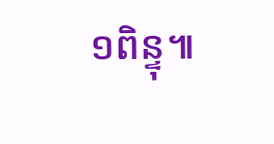១ពិន្ទុ៕